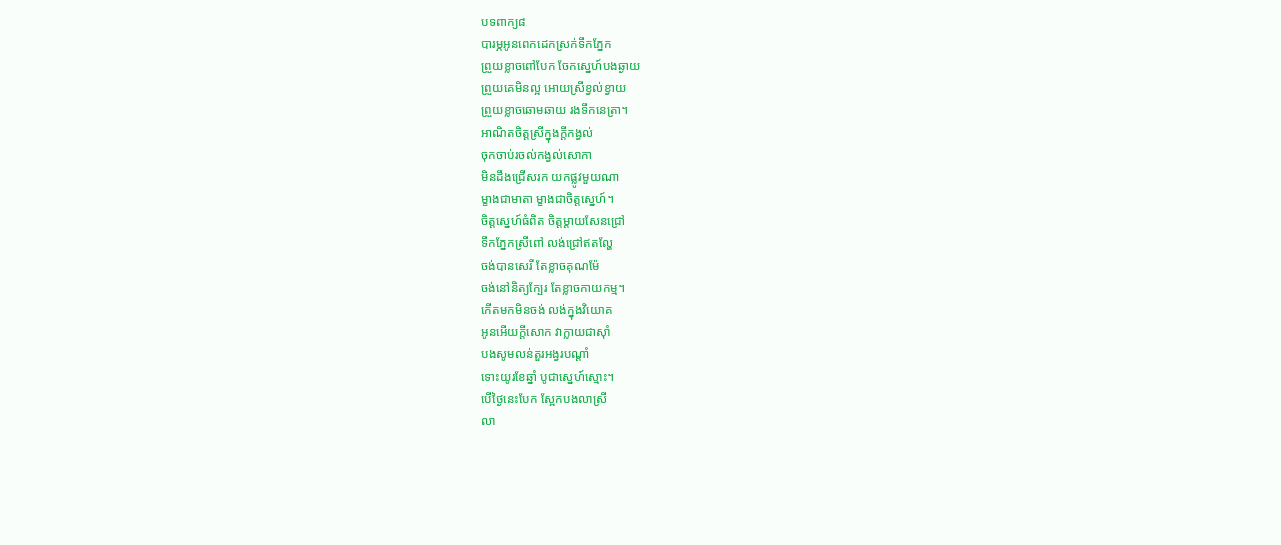បទពាក្យ៨
បារម្ភអូនពេកដេកស្រក់ទឹកភ្នែក
ព្រួយខ្លាចពៅបែក ចែកស្នេហ៍បងឆ្ងាយ
ព្រួយគេមិនល្អ អោយស្រីខ្វល់ខ្វាយ
ព្រួយខ្លាចឆោមឆាយ រងទឹកនេត្រា។
អាណិតចិត្តស្រីក្នុងក្តីកង្វល់
ចុកចាប់រចល់កង្វល់សោកា
មិនដឹងជ្រើសរក យកផ្លូវមួយណា
ម្ខាងជាមាតា ម្ខាងជាចិត្តស្នេហ៍។
ចិត្តស្នេហ៍ធំពិត ចិត្តម្តាយសែនជ្រៅ
ទឹកភ្នែកស្រីពៅ លង់ជ្រៅឥតល្ហែ
ចង់បានសេរី តែខ្លាចគុណម៉ែ
ចង់នៅនិត្យក្បែរ តែខ្លាចកាយកម្ម។
កើតមកមិនចង់ លង់ក្នុងវិយោគ
អូនអើយក្តីសោក វាក្លាយជាស៊ាំ
បងសូមលន់តួរអង្វរបណ្តាំ
ទោះយូរខែឆ្នាំ បូជាស្នេហ៍ស្មោះ។
បើថ្ងៃនេះបែក ស្អែកបងលាស្រី
លា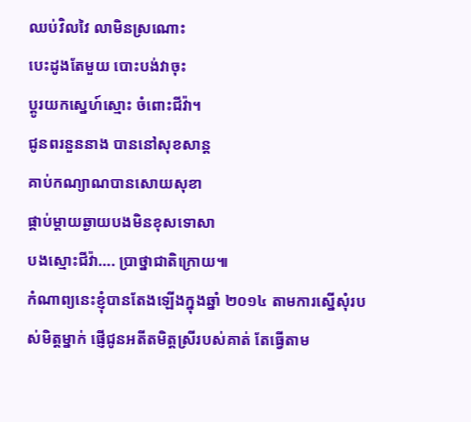ឈប់វិលវៃ លាមិនស្រណោះ
បេះដូងតែមួយ បោះបង់វាចុះ
ប្តូរយកស្នេហ៍ស្មោះ ចំពោះជីវ៉ា។
ជូនពរនួននាង បាននៅសុខសាន្ត
គាប់កណ្យាណបានសោយសុខា
ផ្គាប់ម្តាយឆ្ងាយបងមិនខុសទោសា
បងស្មោះជីវ៉ា…. ប្រាថ្នាជាតិក្រោយ៕
កំណាព្យនេះខ្ញុំបានតែងឡើងក្នុងឆ្នាំ ២០១៤ តាមការស្នើសុំរបស់មិត្តម្នាក់ ផ្ញើជូនអតីតមិត្តស្រីរបស់គាត់ តែធ្វើតាម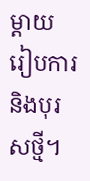ម្តាយរៀបការនិងបុរសថ្មី។